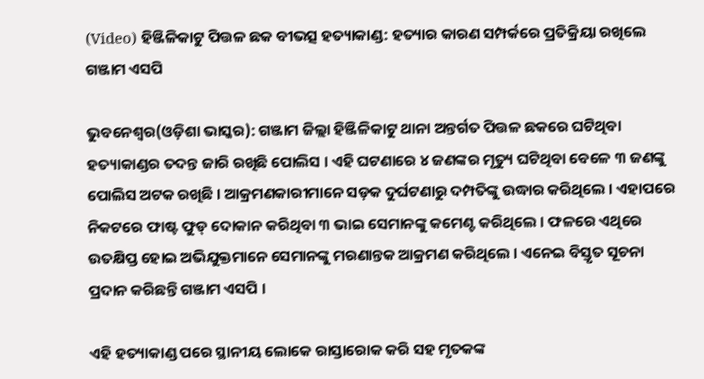(Video) ହିଞ୍ଜିଳିକାଟୁ ପିତ୍ତଳ ଛକ ବୀଭତ୍ସ ହତ୍ୟାକାଣ୍ଡ: ହତ୍ୟାର କାରଣ ସମ୍ପର୍କରେ ପ୍ରତିକ୍ରିୟା ରଖିଲେ ଗଞ୍ଜାମ ଏସପି

ଭୁବନେଶ୍ୱର(ଓଡ଼ିଶା ଭାସ୍କର): ଗଞ୍ଜାମ ଜିଲ୍ଲା ହିଞ୍ଜିଳିକାଟୁ ଥାନା ଅନ୍ତର୍ଗତ ପିତ୍ତଳ ଛକରେ ଘଟିଥିବା ହତ୍ୟାକାଣ୍ଡର ତଦନ୍ତ ଜାରି ରଖିଛି ପୋଲିସ । ଏହି ଘଟଣାରେ ୪ ଜଣଙ୍କର ମୃତ୍ୟୁ ଘଟିଥିବା ବେଳେ ୩ ଜଣଙ୍କୁ ପୋଲିସ ଅଟକ ରଖିଛି । ଆକ୍ରମଣକାରୀମାନେ ସଡ଼କ ଦୁର୍ଘଟଣାରୁ ଦମ୍ପତିଙ୍କୁ ଉଦ୍ଧାର କରିଥିଲେ । ଏହାପରେ ନିକଟରେ ଫାଷ୍ଟ ଫୁଡ୍ ଦୋକାନ କରିଥିବା ୩ ଭାଇ ସେମାନଙ୍କୁ କମେଣ୍ଟ କରିଥିଲେ । ଫଳରେ ଏଥିରେ ଉତକ୍ଷିପ୍ତ ହୋଇ ଅଭିଯୁକ୍ତମାନେ ସେମାନଙ୍କୁ ମରଣାନ୍ତକ ଆକ୍ରମଣ କରିଥିଲେ । ଏନେଇ ବିସ୍ତୃତ ସୂଚନା ପ୍ରଦାନ କରିଛନ୍ତି ଗଞ୍ଜାମ ଏସପି ।

ଏହି ହତ୍ୟାକାଣ୍ଡ ପରେ ସ୍ଥାନୀୟ ଲୋକେ ରାସ୍ତାରୋକ କରି ସହ ମୃତକଙ୍କ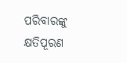ପରିବାରଙ୍କୁ କ୍ଷତିପୂରଣ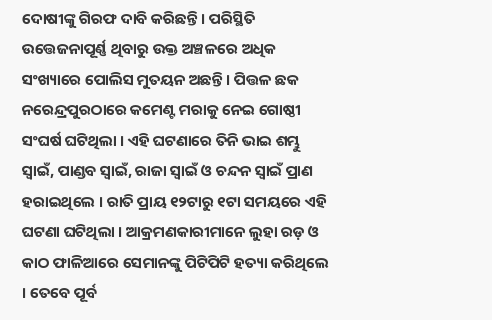ଦୋଷୀଙ୍କୁ ଗିରଫ ଦାବି କରିଛନ୍ତି । ପରିସ୍ଥିତି ଉତ୍ତେଜନାପୂର୍ଣ୍ଣ ଥିବାରୁ ଉକ୍ତ ଅଞ୍ଚଳରେ ଅଧିକ ସଂଖ୍ୟାରେ ପୋଲିସ ମୁତୟନ ଅଛନ୍ତି । ପିତ୍ତଳ ଛକ ନରେନ୍ଦ୍ରପୁରଠାରେ କମେଣ୍ଟ ମରାକୁ ନେଇ ଗୋଷ୍ଠୀ ସଂଘର୍ଷ ଘଟିଥିଲା । ଏହି ଘଟଣାରେ ତିନି ଭାଇ ଶମ୍ଭୁ ସ୍ୱାଇଁ, ପାଣ୍ଡବ ସ୍ୱାଇଁ, ରାଜା ସ୍ୱାଇଁ ଓ ଚନ୍ଦନ ସ୍ୱାଇଁ ପ୍ରାଣ ହରାଇଥିଲେ । ରାତି ପ୍ରାୟ ୧୨ଟାରୁ ୧ଟା ସମୟରେ ଏହି ଘଟଣା ଘଟିଥିଲା । ଆକ୍ରମଣକାରୀମାନେ ଲୁହା ରଡ଼ ଓ କାଠ ଫାଳିଆରେ ସେମାନଙ୍କୁ ପିଟିପିଟି ହତ୍ୟା କରିଥିଲେ । ତେବେ ପୂର୍ବ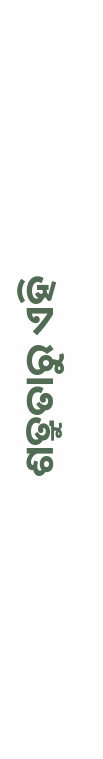ଶତ୍ରୁତାରୁ ଏହି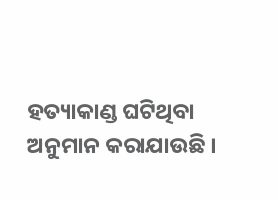ହତ୍ୟାକାଣ୍ଡ ଘଟିଥିବା ଅନୁମାନ କରାଯାଉଛି ।